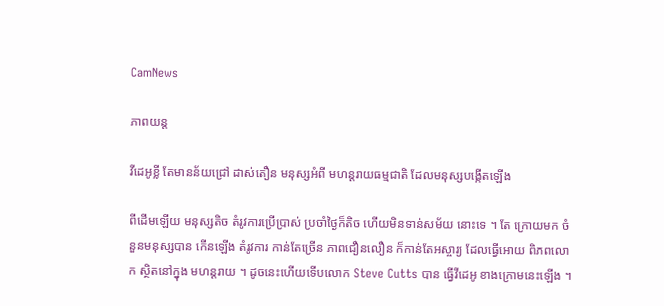CamNews

ភាពយន្ត

វីដេអូខ្លី តែមានន័យជ្រៅ ដាស់តឿន មនុស្សអំពី មហន្តរាយធម្មជាតិ ដែលមនុស្សបង្កើតឡើង

ពីដើមឡើយ មនុស្សតិច តំរូវការប្រើប្រាស់ ប្រចាំថ្ងៃក៏តិច ហើយមិនទាន់សម័យ នោះទេ ។ តែ ក្រោយមក ចំនួនមនុស្សបាន កើនឡើង តំរូវការ កាន់តែច្រើន ភាពជឿនលឿន ក៏កាន់តែអស្ចារ្យ ដែលធ្វើអោយ ពិភពលោក ស្ថិតនៅក្នុង មហន្តរាយ ។ ដូចនេះហើយទើបលោក Steve Cutts បាន ធ្វើវីដេអូ ខាងក្រោមនេះឡើង ។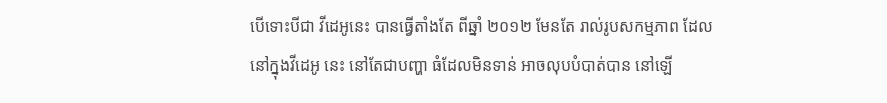បើទោះបីជា វីដេអូនេះ បានធ្វើតាំងតែ ពីឆ្នាំ ២០១២ មែនតែ រាល់រូបសកម្មភាព ដែលនៅក្នុងវីដេអូ នេះ នៅតែជាបញ្ហា ធំដែលមិនទាន់ អាចលុបបំបាត់បាន នៅឡើ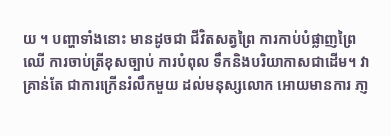យ ។ បញ្ហាទាំងនោះ មានដូចជា ជីវិតសត្វព្រៃ ការកាប់បំផ្លាញព្រៃឈើ ការចាប់ត្រីខុសច្បាប់ ការបំពុល ទឹកនិងបរិយាកាសជាដើម។ វាគ្រាន់តែ ជាការក្រើនរំលឹកមួយ ដល់មនុស្សលោក អោយមានការ ភា្ញ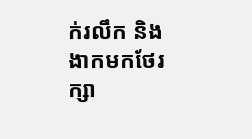ក់រលឹក និងងាកមកថែរក្សា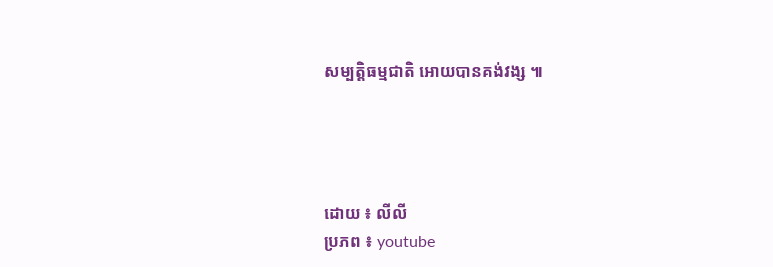សម្បត្តិធម្មជាតិ អោយបានគង់វង្ស ៕




ដោយ ៖ លីលី
ប្រភព ៖ youtube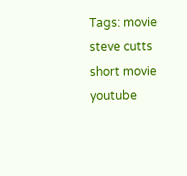Tags: movie steve cutts short movie youtube